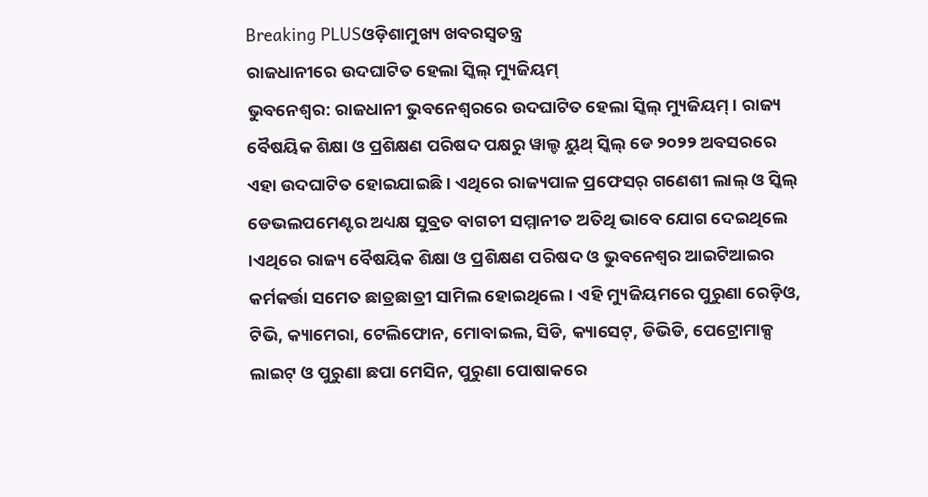Breaking PLUSଓଡ଼ିଶାମୁଖ୍ୟ ଖବରସ୍ୱତନ୍ତ୍ର
ରାଜଧାନୀରେ ଉଦଘାଟିତ ହେଲା ସ୍କିଲ୍ ମ୍ୟୁଜିୟମ୍
ଭୁବନେଶ୍ୱର: ରାଜଧାନୀ ଭୁବନେଶ୍ୱରରେ ଉଦଘାଟିତ ହେଲା ସ୍କିଲ୍ ମ୍ୟୁଜିୟମ୍ । ରାଜ୍ୟ ବୈଷୟିକ ଶିକ୍ଷା ଓ ପ୍ରଶିକ୍ଷଣ ପରିଷଦ ପକ୍ଷରୁ ୱାଲ୍ଡ ୟୁଥ୍ ସ୍କିଲ୍ ଡେ ୨୦୨୨ ଅବସରରେ ଏହା ଉଦଘାଟିତ ହୋଇଯାଇଛି । ଏଥିରେ ରାଜ୍ୟପାଳ ପ୍ରଫେସର୍ ଗଣେଶୀ ଲାଲ୍ ଓ ସ୍କିଲ୍ ଡେଭଲପମେଣ୍ଟର ଅଧ୍ୟକ୍ଷ ସୁବ୍ରତ ବାଗଚୀ ସମ୍ମାନୀତ ଅତିଥି ଭାବେ ଯୋଗ ଦେଇଥିଲେ ।ଏଥିରେ ରାଜ୍ୟ ବୈଷୟିକ ଶିକ୍ଷା ଓ ପ୍ରଶିକ୍ଷଣ ପରିଷଦ ଓ ଭୁବନେଶ୍ୱର ଆଇଟିଆଇର କର୍ମକର୍ତ୍ତା ସମେତ ଛାତ୍ରଛାତ୍ରୀ ସାମିଲ ହୋଇଥିଲେ । ଏହି ମ୍ୟୁଜିୟମରେ ପୁରୁଣା ରେଡ଼ିଓ, ଟିଭି, କ୍ୟାମେରା, ଟେଲିଫୋନ, ମୋବାଇଲ, ସିଡି, କ୍ୟାସେଟ୍, ଡିଭିଡି, ପେଟ୍ରୋମାକ୍ସ ଲାଇଟ୍ ଓ ପୁରୁଣା ଛପା ମେସିନ, ପୁରୁଣା ପୋଷାକରେ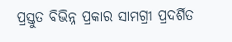ପ୍ରସ୍ତୁତ ବିଭିନ୍ନ ପ୍ରକାର ସାମଗ୍ରୀ ପ୍ରଦର୍ଶିତ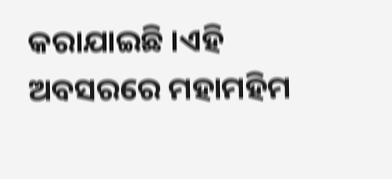କରାଯାଇଛି ।ଏହି ଅବସରରେ ମହାମହିମ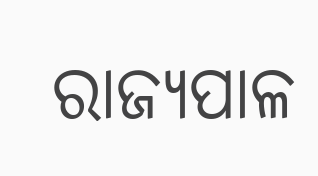ରାଜ୍ୟପାଳ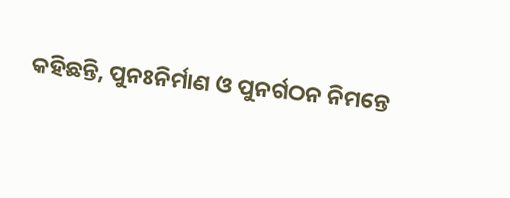କହିଛନ୍ତି, ପୁନଃନିର୍ମାଣ ଓ ପୁନର୍ଗଠନ ନିମନ୍ତେ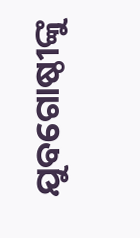ଯୁବଗୋଷ୍ଠୀଙ୍କୁ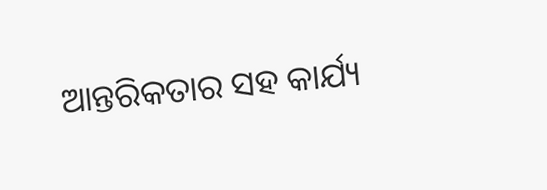ଆନ୍ତରିକତାର ସହ କାର୍ଯ୍ୟ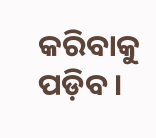କରିବାକୁ ପଡ଼ିବ ।